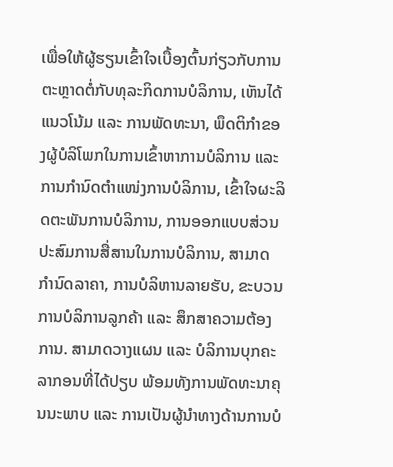ເພື່ອໃຫ້ຜູ້ຮຽນເຂົ້າໃຈເບື້ອງຕົ້ນກ່ຽວກັບການຕະຫຼາດຕໍ່ກັບທຸລະກິດການບໍລິການ, ເຫັນໄດ້ແນວໂນ້ມ ແລະ ການພັດທະນາ, ພຶດຕິກຳຂອງຜູ້ບໍລິໂພກໃນການເຂົ້າຫາການບໍລິການ ແລະ ການກຳນົດຕໍາແໜ່ງການບໍລິການ, ເຂົ້າໃຈຜະລິດຕະພັນການບໍລິການ, ການອອກແບບສ່ວນປະສົມການສື່ສານໃນການບໍລິການ, ສາມາດກຳນົດລາຄາ, ການບໍລິຫານລາຍຮັບ, ຂະບວນການບໍລິການລູກຄ້າ ແລະ ສຶກສາຄວາມຕ້ອງການ. ສາມາດວາງແຜນ ແລະ ບໍລິການບຸກຄະລາກອນທີ່ໄດ້ປຽບ ພ້ອມທັງການພັດທະນາຄຸນນະພາບ ແລະ ການເປັນຜູ້ນໍາທາງດ້ານການບໍ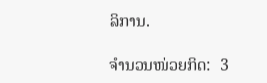ລິການ.

ຈຳນວນໜ່ວຍກິດ:  3